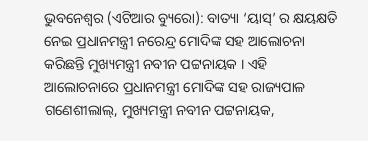ଭୁବନେଶ୍ୱର (ଏଟିଆର ବ୍ୟୁରୋ): ବାତ୍ୟା ‘ୟାସ୍’ ର କ୍ଷୟକ୍ଷତି ନେଇ ପ୍ରଧାନମନ୍ତ୍ରୀ ନରେନ୍ଦ୍ର ମୋଦିଙ୍କ ସହ ଆଲୋଚନା କରିଛନ୍ତି ମୁଖ୍ୟମନ୍ତ୍ରୀ ନବୀନ ପଟ୍ଟନାୟକ । ଏହି ଆଲୋଚନାରେ ପ୍ରଧାନମନ୍ତ୍ରୀ ମୋଦିଙ୍କ ସହ ରାଜ୍ୟପାଳ ଗଣେଶୀଲାଲ୍, ମୁଖ୍ୟମନ୍ତ୍ରୀ ନବୀନ ପଟ୍ଟନାୟକ,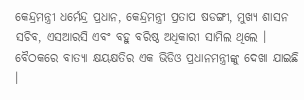କେନ୍ଦ୍ରମନ୍ତ୍ରୀ ଧର୍ମେନ୍ଦ୍ର ପ୍ରଧାନ, କେନ୍ଦ୍ରମନ୍ତ୍ରୀ ପ୍ରତାପ ଷଡଙ୍ଗୀ, ମୁଖ୍ୟ ଶାସନ ସଚିବ, ଏସଆରସି ଏବଂ ବହୁ ବରିଷ୍ଠ ଅଧିକାରୀ ସାମିଲ ଥିଲେ । ବୈଠକରେ ବାତ୍ୟା କ୍ଷୟକ୍ଷତିର ଏକ ଭିଡିଓ ପ୍ରଧାନମନ୍ତ୍ରୀଙ୍କୁ ଦେଖା ଯାଇଛି ।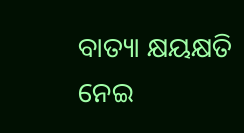ବାତ୍ୟା କ୍ଷୟକ୍ଷତି ନେଇ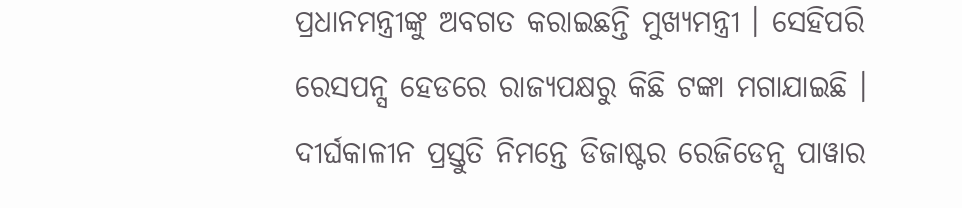ପ୍ରଧାନମନ୍ତ୍ରୀଙ୍କୁ ଅବଗତ କରାଇଛନ୍ତି ମୁଖ୍ୟମନ୍ତ୍ରୀ । ସେହିପରି ରେସପନ୍ସ ହେଡରେ ରାଜ୍ୟପକ୍ଷରୁ କିଛି ଟଙ୍କା ମଗାଯାଇଛି । ଦୀର୍ଘକାଳୀନ ପ୍ରସ୍ତୁତି ନିମନ୍ତେ ଡିଜାଷ୍ଟର ରେଜିଡେନ୍ସ ପାୱାର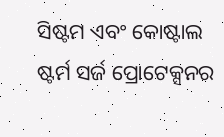ସିଷ୍ଟମ ଏବଂ କୋଷ୍ଟାଲ ଷ୍ଟର୍ମ ସର୍ଜ ପ୍ରୋଟେକ୍ସନର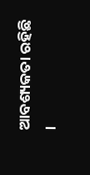ଆବଶ୍ୟକତା ରହିଛି ।